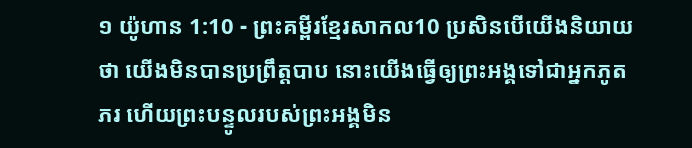១ យ៉ូហាន 1:10 - ព្រះគម្ពីរខ្មែរសាកល10 ប្រសិនបើយើងនិយាយថា យើងមិនបានប្រព្រឹត្តបាប នោះយើងធ្វើឲ្យព្រះអង្គទៅជាអ្នកភូតភរ ហើយព្រះបន្ទូលរបស់ព្រះអង្គមិន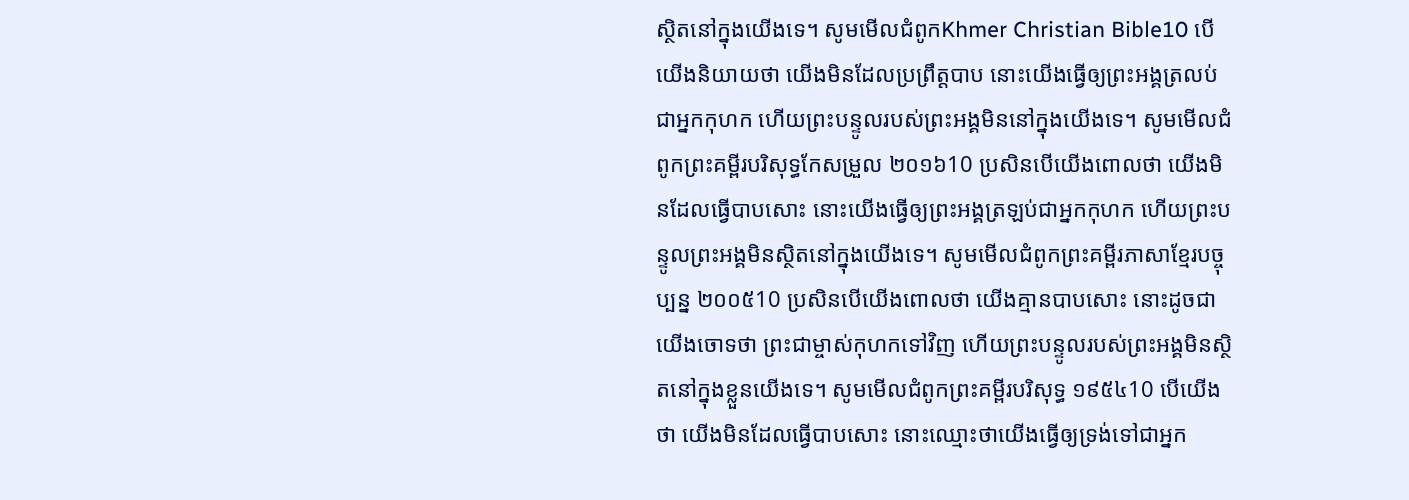ស្ថិតនៅក្នុងយើងទេ។ សូមមើលជំពូកKhmer Christian Bible10 បើយើងនិយាយថា យើងមិនដែលប្រព្រឹត្ដបាប នោះយើងធ្វើឲ្យព្រះអង្គត្រលប់ជាអ្នកកុហក ហើយព្រះបន្ទូលរបស់ព្រះអង្គមិននៅក្នុងយើងទេ។ សូមមើលជំពូកព្រះគម្ពីរបរិសុទ្ធកែសម្រួល ២០១៦10 ប្រសិនបើយើងពោលថា យើងមិនដែលធ្វើបាបសោះ នោះយើងធ្វើឲ្យព្រះអង្គត្រឡប់ជាអ្នកកុហក ហើយព្រះបន្ទូលព្រះអង្គមិនស្ថិតនៅក្នុងយើងទេ។ សូមមើលជំពូកព្រះគម្ពីរភាសាខ្មែរបច្ចុប្បន្ន ២០០៥10 ប្រសិនបើយើងពោលថា យើងគ្មានបាបសោះ នោះដូចជាយើងចោទថា ព្រះជាម្ចាស់កុហកទៅវិញ ហើយព្រះបន្ទូលរបស់ព្រះអង្គមិនស្ថិតនៅក្នុងខ្លួនយើងទេ។ សូមមើលជំពូកព្រះគម្ពីរបរិសុទ្ធ ១៩៥៤10 បើយើងថា យើងមិនដែលធ្វើបាបសោះ នោះឈ្មោះថាយើងធ្វើឲ្យទ្រង់ទៅជាអ្នក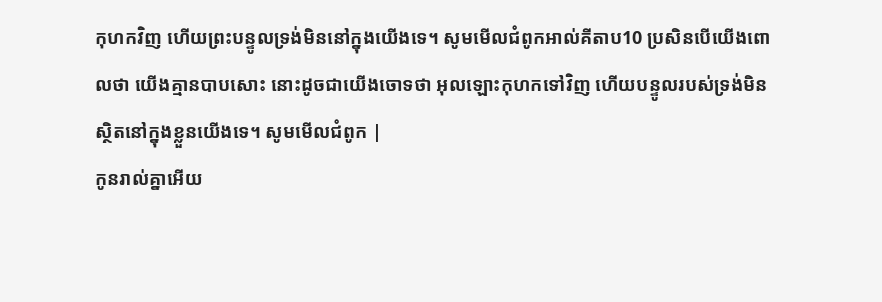កុហកវិញ ហើយព្រះបន្ទូលទ្រង់មិននៅក្នុងយើងទេ។ សូមមើលជំពូកអាល់គីតាប10 ប្រសិនបើយើងពោលថា យើងគ្មានបាបសោះ នោះដូចជាយើងចោទថា អុលឡោះកុហកទៅវិញ ហើយបន្ទូលរបស់ទ្រង់មិនស្ថិតនៅក្នុងខ្លួនយើងទេ។ សូមមើលជំពូក |
កូនរាល់គ្នាអើយ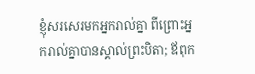ខ្ញុំសរសេរមកអ្នករាល់គ្នា ពីព្រោះអ្នករាល់គ្នាបានស្គាល់ព្រះបិតា; ឪពុក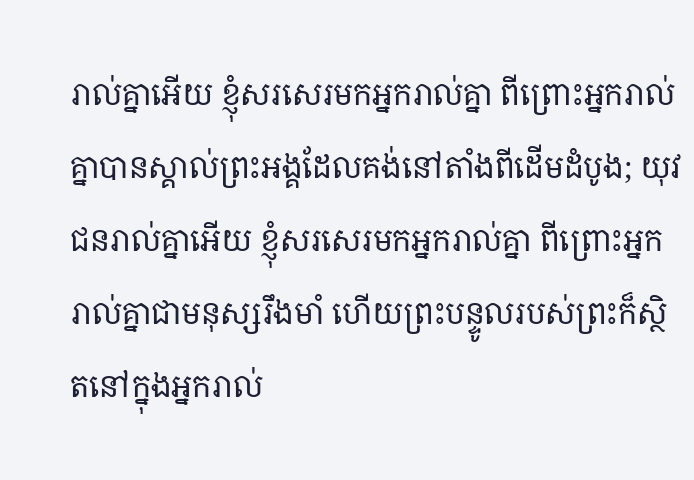រាល់គ្នាអើយ ខ្ញុំសរសេរមកអ្នករាល់គ្នា ពីព្រោះអ្នករាល់គ្នាបានស្គាល់ព្រះអង្គដែលគង់នៅតាំងពីដើមដំបូង; យុវជនរាល់គ្នាអើយ ខ្ញុំសរសេរមកអ្នករាល់គ្នា ពីព្រោះអ្នករាល់គ្នាជាមនុស្សរឹងមាំ ហើយព្រះបន្ទូលរបស់ព្រះក៏ស្ថិតនៅក្នុងអ្នករាល់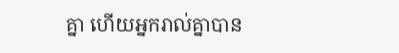គ្នា ហើយអ្នករាល់គ្នាបាន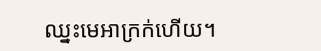ឈ្នះមេអាក្រក់ហើយ។